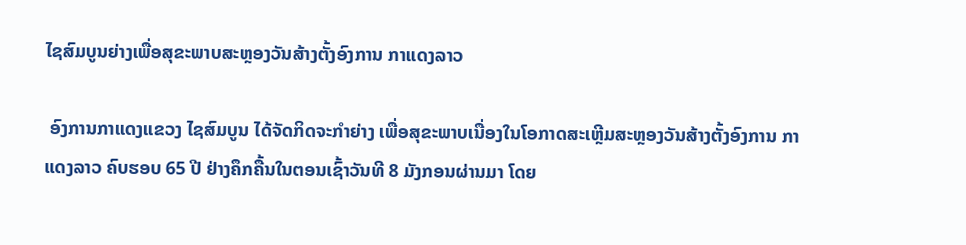ໄຊສົມບູນຍ່າງເພື່ອສຸຂະພາບສະຫຼອງວັນສ້າງຕັ້ງອົງການ ກາແດງລາວ

 ອົງການກາແດງແຂວງ ໄຊສົມບູນ ໄດ້ຈັດກິດຈະກຳຍ່າງ ເພື່ອສຸຂະພາບເນື່ອງໃນໂອກາດສະເຫຼີມສະຫຼອງວັນສ້າງຕັ້ງອົງການ ກາແດງລາວ ຄົບຮອບ 65 ປີ ຢ່າງຄຶກຄື້ນໃນຕອນເຊົ້າວັນທີ 8 ມັງກອນຜ່ານມາ ໂດຍ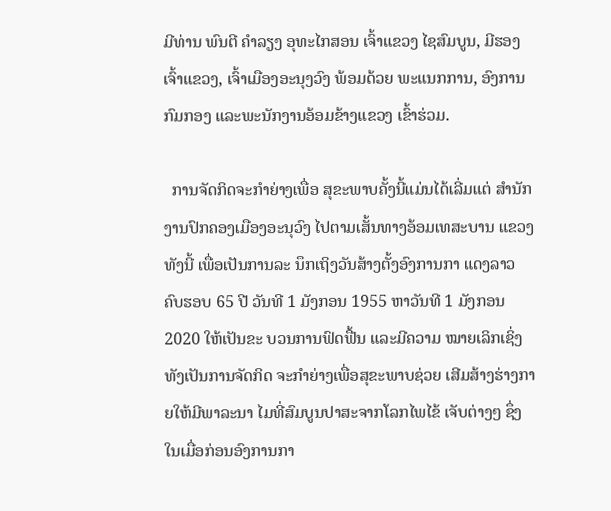ມີທ່ານ ພົນຕີ ຄຳລຽງ ອຸທະໄກສອນ ເຈົ້າແຂວງ ໄຊສົມບູນ, ມີຮອງເຈົ້າແຂວງ, ເຈົ້າເມືອງອະນຸງວົງ ພ້ອມດ້ວຍ ພະແນກການ, ອົງການກົມກອງ ແລະພະນັກງານອ້ອມຂ້າງແຂວງ ເຂົ້າຮ່ວມ.

  ການຈັດກິດຈະກຳຍ່າງເພື່ອ ສຸຂະພາບຄັ້ງນີ້ແມ່ນໄດ້ເລີ່ມແຕ່ ສຳນັກງານປົກຄອງເມືອງອະນຸວົງ ໄປຕາມເສັ້ນທາງອ້ອມເທສະບານ ແຂວງ ທັງນີ້ ເພື່ອເປັນການລະ ນຶກເຖິງວັນສ້າງຕັ້ງອົງການກາ ແດງລາວ ຄົບຮອບ 65 ປີ ວັນທີ 1 ມັງກອນ 1955 ຫາວັນທີ 1 ມັງກອນ 2020 ໃຫ້ເປັນຂະ ບວນການຟົດຟື້ນ ແລະມີຄວາມ ໝາຍເລິກເຊິ່ງທັງເປັນການຈັດກິດ ຈະກຳຍ່າງເພື່ອສຸຂະພາບຊ່ວຍ ເສີມສ້າງຮ່າງກາຍໃຫ້ມີພາລະນາ ໄມທີ່ສົມບູນປາສະຈາກໂລກໄພໄຂ້ ເຈັບຕ່າງໆ ຊຶ່ງໃນເມື່ອກ່ອນອົງການກາ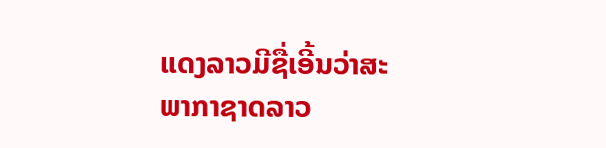ແດງລາວມີຊື່ເອີ້ນວ່າສະພາກາຊາດລາວ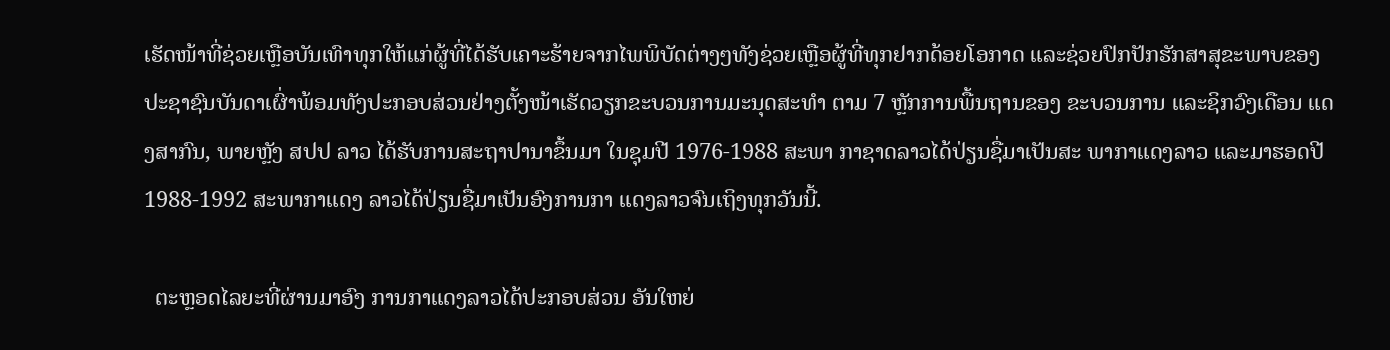ເຮັດໜ້າທີ່ຊ່ວຍເຫຼືອບັນເທົາທຸກໃຫ້ແກ່ຜູ້ທີ່ໄດ້ຮັບເຄາະຮ້າຍຈາກໄພພິບັດຕ່າງໆທັງຊ່ວຍເຫຼືອຜູ້ທີ່ທຸກຢາກດ້ອຍໂອກາດ ແລະຊ່ວຍປົກປັກຮັກສາສຸຂະພາບຂອງປະຊາຊົນບັນດາເຜົ່າພ້ອມທັງປະກອບສ່ວນຢ່າງຕັ້ງໜ້າເຮັດວຽກຂະບວນການມະນຸດສະທຳ ຕາມ 7 ຫຼັກການພື້ນຖານຂອງ ຂະບວນການ ແລະຊິກວົງເດືອນ ແດງສາກົນ, ພາຍຫຼັງ ສປປ ລາວ ໄດ້ຮັບການສະຖາປານາຂຶ້ນມາ ໃນຊຸມປີ 1976-1988 ສະພາ ກາຊາດລາວໄດ້ປ່ຽນຊື່ມາເປັນສະ ພາກາແດງລາວ ແລະມາຮອດປີ 1988-1992 ສະພາກາແດງ ລາວໄດ້ປ່ຽນຊື່ມາເປັນອົງການກາ ແດງລາວຈົນເຖິງທຸກວັນນີ້.

  ຕະຫຼອດໄລຍະທີ່ຜ່ານມາອົງ ການກາແດງລາວໄດ້ປະກອບສ່ວນ ອັນໃຫຍ່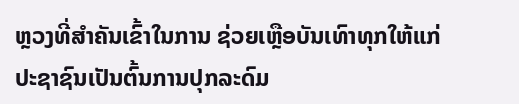ຫຼວງທີ່ສຳຄັນເຂົ້າໃນການ ຊ່ວຍເຫຼືອບັນເທົາທຸກໃຫ້ແກ່ປະຊາຊົນເປັນຕົ້ນການປຸກລະດົມ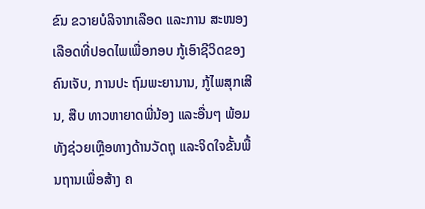ຂົນ ຂວາຍບໍລິຈາກເລືອດ ແລະການ ສະໜອງເລືອດທີ່ປອດໄພເພື່ອກອບ ກູ້ເອົາຊີວິດຂອງຄົນເຈັບ, ການປະ ຖົມພະຍານານ, ກູ້ໄພສຸກເສີນ, ສືບ ທາວຫາຍາດພີ່ນ້ອງ ແລະອື່ນໆ ພ້ອມທັງຊ່ວຍເຫຼືອທາງດ້ານວັດຖຸ ແລະຈິດໃຈຂັ້ນພື້ນຖານເພື່ອສ້າງ ຄ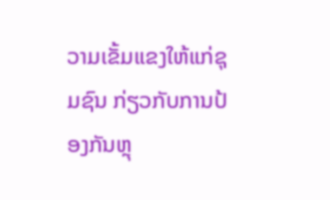ວາມເຂັ້ມແຂງໃຫ້ແກ່ຊຸມຊົນ ກ່ຽວກັບການປ້ອງກັນຫຼຸ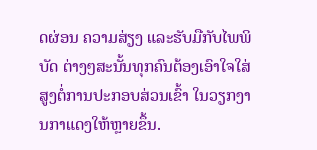ດຜ່ອນ ຄວາມສ່ຽງ ແລະຮັບມືກັບໄພພິບັດ ຕ່າງໆສະນັ້ນທຸກຄົນຕ້ອງເອົາໃຈໃສ່ສູງຕໍ່ການປະກອບສ່ວນເຂົ້າ ໃນວຽກງານກາແດງໃຫ້ຫຼາຍຂຶ້ນ.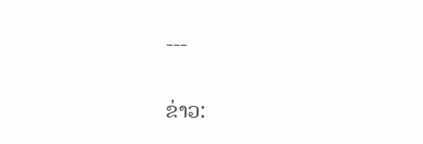---

ຂ່າວ: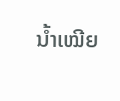ນໍ້າເໝີຍ